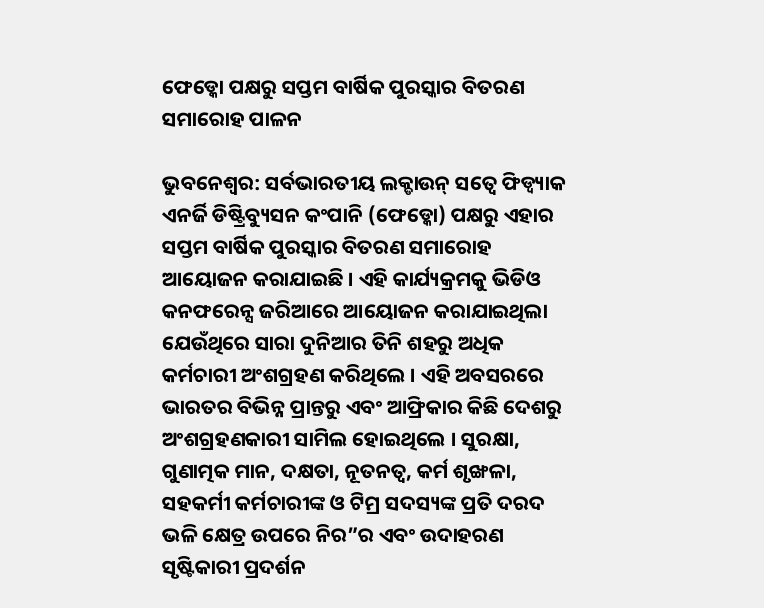ଫେଡ୍କୋ ପକ୍ଷରୁ ସପ୍ତମ ବାର୍ଷିକ ପୁରସ୍କାର ବିତରଣ ସମାରୋହ ପାଳନ

ଭୁବନେଶ୍ୱର: ସର୍ବଭାରତୀୟ ଲକ୍ଡାଉନ୍ ସତ୍ୱେ ଫିଡ୍ବ୍ୟାକ ଏନର୍ଜି ଡିଷ୍ଟ୍ରିବ୍ୟୁସନ କଂପାନି (ଫେଡ୍କୋ) ପକ୍ଷରୁ ଏହାର ସପ୍ତମ ବାର୍ଷିକ ପୁରସ୍କାର ବିତରଣ ସମାରୋହ ଆୟୋଜନ କରାଯାଇଛି । ଏହି କାର୍ଯ୍ୟକ୍ରମକୁ ଭିଡିଓ କନଫରେନ୍ସ ଜରିଆରେ ଆୟୋଜନ କରାଯାଇଥିଲା ଯେଉଁଥିରେ ସାରା ଦୁନିଆର ତିନି ଶହରୁ ଅଧିକ କର୍ମଚାରୀ ଅଂଶଗ୍ରହଣ କରିଥିଲେ । ଏହି ଅବସରରେ ଭାରତର ବିଭିନ୍ନ ପ୍ରାନ୍ତରୁ ଏବଂ ଆଫ୍ରିକାର କିଛି ଦେଶରୁ ଅଂଶଗ୍ରହଣକାରୀ ସାମିଲ ହୋଇଥିଲେ । ସୁରକ୍ଷା, ଗୁଣାତ୍ମକ ମାନ, ଦକ୍ଷତା, ନୂତନତ୍ୱ, କର୍ମ ଶୃଙ୍ଖଳା, ସହକର୍ମୀ କର୍ମଚାରୀଙ୍କ ଓ ଟିମ୍ର ସଦସ୍ୟଙ୍କ ପ୍ରତି ଦରଦ ଭଳି କ୍ଷେତ୍ର ଉପରେ ନିର”ର ଏବଂ ଉଦାହରଣ ସୃଷ୍ଟିକାରୀ ପ୍ରଦର୍ଶନ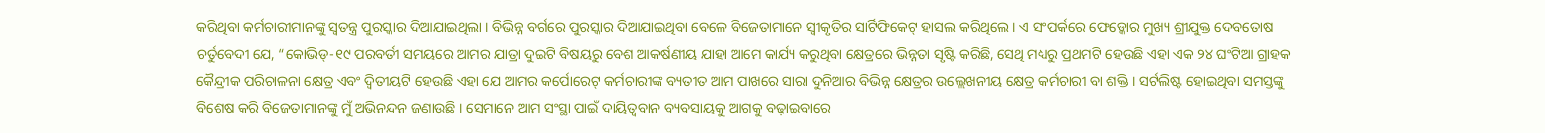କରିଥିବା କର୍ମଚାରୀମାନଙ୍କୁ ସ୍ୱତନ୍ତ୍ର ପୁରସ୍କାର ଦିଆଯାଇଥିଲା । ବିଭିନ୍ନ ବର୍ଗରେ ପୁରସ୍କାର ଦିଆଯାଇଥିବା ବେଳେ ବିଜେତାମାନେ ସ୍ୱୀକୃତିର ସାର୍ଟିଫିକେଟ୍ ହାସଲ କରିଥିଲେ । ଏ ସଂପର୍କରେ ଫେଡ୍କୋର ମୁଖ୍ୟ ଶ୍ରୀଯୁକ୍ତ ଦେବତୋଷ ଚର୍ତୁବେଦୀ ଯେ, “କୋଭିଡ୍-୧୯ ପରବର୍ତୀ ସମୟରେ ଆମର ଯାତ୍ରା ଦୁଇଟି ବିଷୟରୁ ବେଶ ଆକର୍ଷଣୀୟ ଯାହା ଆମେ କାର୍ଯ୍ୟ କରୁଥିବା କ୍ଷେତ୍ରରେ ଭିନ୍ନତା ସୃଷ୍ଟି କରିଛି, ସେଥି ମଧ୍ୟରୁ ପ୍ରଥମଟି ହେଉଛି ଏହା ଏକ ୨୪ ଘଂଟିଆ ଗ୍ରାହକ କୈନ୍ଦ୍ରୀକ ପରିଚାଳନା କ୍ଷେତ୍ର ଏବଂ ଦ୍ୱିତୀୟଟି ହେଉଛି ଏହା ଯେ ଆମର କର୍ପୋରେଟ୍ କର୍ମଚାରୀଙ୍କ ବ୍ୟତୀତ ଆମ ପାଖରେ ସାରା ଦୁନିଆର ବିଭିନ୍ନ କ୍ଷେତ୍ରର ଉଲ୍ଲେଖନୀୟ କ୍ଷେତ୍ର କର୍ମଚାରୀ ବା ଶକ୍ତି । ସର୍ଟଲିଷ୍ଟ ହୋଇଥିବା ସମସ୍ତଙ୍କୁ ବିଶେଷ କରି ବିଜେତାମାନଙ୍କୁ ମୁଁ ଅଭିନନ୍ଦନ ଜଣାଉଛି । ସେମାନେ ଆମ ସଂସ୍ଥା ପାଇଁ ଦାୟିତ୍ୱବାନ ବ୍ୟବସାୟକୁ ଆଗକୁ ବଢ଼ାଇବାରେ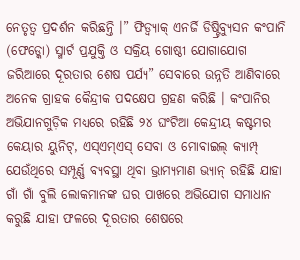ନେତୃତ୍ୱ ପ୍ରଦର୍ଶନ କରିଛନ୍ତି ।” ଫିଡ୍ବ୍ୟାକ୍ ଏନର୍ଜି ଡିଷ୍ଟ୍ରିବ୍ୟୁସନ କଂପାନି (ଫେଡ୍କୋ) ସ୍ମାର୍ଟ ପ୍ରଯୁକ୍ତି ଓ ସକ୍ରିୟ ଗୋଷ୍ଠୀ ଯୋଗାଯୋଗ ଜରିଆରେ ଦୂରତାର ଶେଷ ପର୍ଯ୍ୟ” ସେବାରେ ଉନ୍ନତି ଆଣିବାରେ ଅନେକ ଗ୍ରାହକ କୈନ୍ଦ୍ରୀକ ପଦକ୍ଷେପ ଗ୍ରହଣ କରିଛି । କଂପାନିର ଅଭିଯାନଗୁଡ଼ିକ ମଧ୍ୟରେ ରହିଛି ୨୪ ଘଂଟିଆ କେନ୍ଦ୍ରୀୟ କଷ୍ଟମର କେୟାର ୟୁନିଟ୍, ଏସ୍ଏମ୍ଏସ୍ ସେବା ଓ ମୋବାଇଲ୍ କ୍ୟାମ୍ପ୍ ଯେଉଁଥିରେ ସମ୍ପୂର୍ଣ୍ଣ ବ୍ୟବସ୍ଥା ଥିବା ଭ୍ରାମ୍ୟମାଣ ଭ୍ୟାନ୍ ରହିଛି ଯାହା ଗାଁ ଗାଁ ବୁଲି ଲୋକମାନଙ୍କ ଘର ପାଖରେ ଅଭିଯୋଗ ସମାଧାନ କରୁଛି ଯାହା ଫଳରେ ଦୂରତାର ଶେଷରେ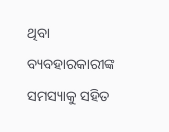ଥିବା ବ୍ୟବହାରକାରୀଙ୍କ ସମସ୍ୟାକୁ ସହିତ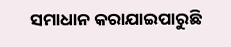ସମାଧାନ କରାଯାଇପାରୁଛି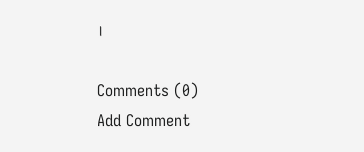।

Comments (0)
Add Comment